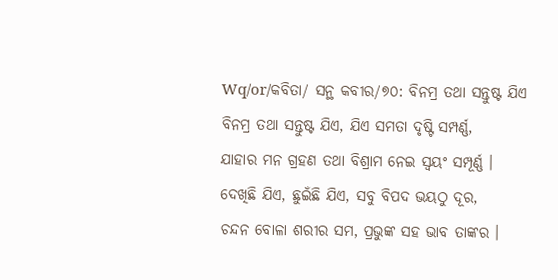Wq/or/କବିତା/ ସନ୍ଥ କବୀର/୭୦: ବିନମ୍ର ତଥା ସନ୍ତୁଷ୍ଟ ଯିଏ
ବିନମ୍ର ତଥା ସନ୍ତୁଷ୍ଟ ଯିଏ, ଯିଏ ସମତା ଦୃଷ୍ଟି ସମ୍ପର୍ଣ୍ଣ,
ଯାହାର ମନ ଗ୍ରହଣ ତଥା ବିଶ୍ରାମ ନେଇ ସ୍ଵୟଂ ସମ୍ପୂର୍ଣ୍ଣ ।
ଦେଖିଛି ଯିଏ, ଛୁଇଁଛି ଯିଏ, ସବୁ ବିପଦ ଭୟଠୁ ଦୂର,
ଚନ୍ଦନ ବୋଳା ଶରୀର ସମ, ପ୍ରଭୁଙ୍କ ସହ ଭାବ ତାଙ୍କର ।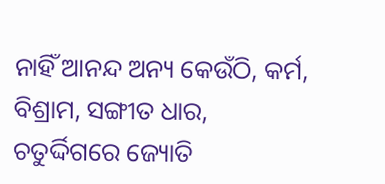ନାହିଁ ଆନନ୍ଦ ଅନ୍ୟ କେଉଁଠି, କର୍ମ, ବିଶ୍ରାମ, ସଙ୍ଗୀତ ଧାର,
ଚତୁର୍ଦ୍ଦିଗରେ ଜ୍ୟୋତି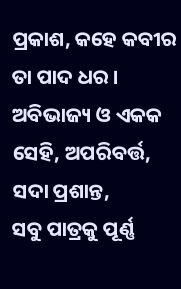ପ୍ରକାଶ, କହେ କବୀର ତା ପାଦ ଧର ।
ଅବିଭାଜ୍ୟ ଓ ଏକକ ସେହି, ଅପରିବର୍ତ୍ତ, ସଦା ପ୍ରଶାନ୍ତ,
ସବୁ ପାତ୍ରକୁ ପୂର୍ଣ୍ଣ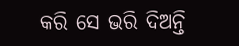କରି ସେ ଭରି ଦିଅନ୍ତି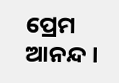ପ୍ରେମ ଆନନ୍ଦ ।